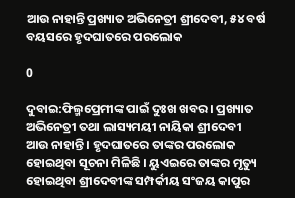ଆଉ ନାହାନ୍ତି ପ୍ରଖ୍ୟାତ ଅଭିନେତ୍ରୀ ଶ୍ରୀଦେବୀ, ୫୪ ବର୍ଷ ବୟସରେ ହୃଦଘାତରେ ପରଲୋକ

0

ଦୁବାଇ:ଫିଲ୍ମପ୍ରେମୀଙ୍କ ପାଇଁ ଦୁଃଖ ଖବର । ପ୍ରଖ୍ୟାତ ଅଭିନେତ୍ରୀ ତଥା ଲାସ୍ୟମୟୀ ନାୟିକା ଶ୍ରୀଦେବୀ ଆଉ ନାହାନ୍ତି । ହୃଦଘାତରେ ତାଙ୍କର ପରଲୋକ ହୋଇଥିବା ସୂଚନା ମିଳିଛି । ୟୁଏଇରେ ତାଙ୍କର ମୃତ୍ୟୁ ହୋଇଥିବା ଶ୍ରୀଦେବୀଙ୍କ ସମ୍ପର୍କୀୟ ସଂଜୟ କାପୁର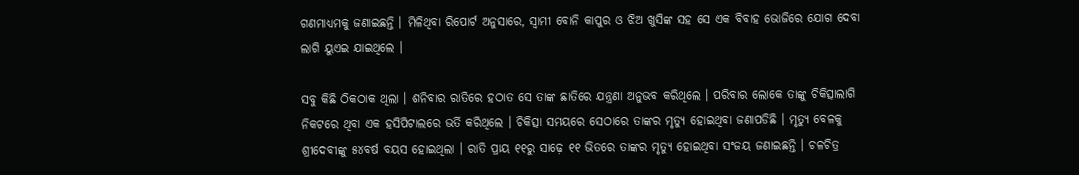ଗଣମାଧ୍ୟମକୁ ଜଣାଇଛନ୍ତି । ମିଳିଥିବା ରିପୋର୍ଟ ଅନୁସାରେ, ସ୍ୱାମୀ ବୋନି କାପୁର ଓ ଝିଅ ଖୁସିଙ୍କ ସହ ସେ ଏକ ବିବାହ ଭୋଜିରେ ଯୋଗ ଦେବା ଲାଗି ୟୁଏଇ ଯାଇଥିଲେ ।

ସବୁ କିଛି ଠିକଠାକ ଥିଲା । ଶନିବାର ରାତିରେ ହଠାତ ସେ ତାଙ୍କ ଛାତିରେ ଯନ୍ତ୍ରଣା ଅନୁଭବ କରିଥିଲେ । ପରିବାର ଲୋକେ ତାଙ୍କୁ ଚିକିତ୍ସାଲାଗି ନିକଟରେ ଥିବା ଏକ ହସିପିଟାଲରେ ଭର୍ତି କରିଥିଲେ । ଚିକିତ୍ସା ସମୟରେ ସେଠାରେ ତାଙ୍କର ମୃତ୍ୟୁ ହୋଇଥିବା ଜଣାପଡିଛି । ମୃତ୍ୟୁ ବେଳକୁ ଶ୍ରୀଦେବୀଙ୍କୁ ୫୪ବର୍ଷ ବୟସ ହୋଇଥିଲା । ରାତି ପ୍ରାୟ ୧୧ରୁ ସାଢ଼େ ୧୧ ଭିତରେ ତାଙ୍କର ମୃତ୍ୟୁ ହୋଇଥିବା ସଂଜୟ ଜଣାଇଛନ୍ତି । ଚଳଚିତ୍ର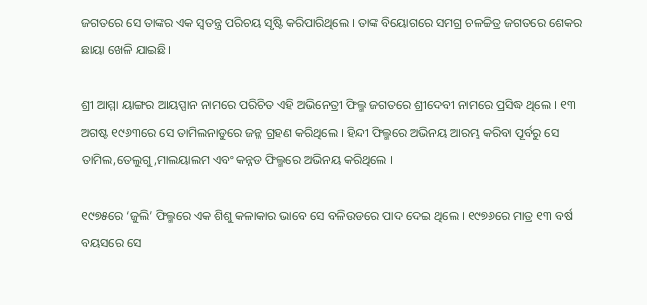ଜଗତରେ ସେ ତାଙ୍କର ଏକ ସ୍ୱତନ୍ତ୍ର ପରିଚୟ ସୃଷ୍ଟି କରିପାରିଥିଲେ । ତାଙ୍କ ବିୟୋଗରେ ସମଗ୍ର ଚଳଚ୍ଚିତ୍ର ଜଗତରେ ଶେକର ଛାୟା ଖେଳି ଯାଇଛି।

ଶ୍ରୀ ଆମ୍ମା ୟାଙ୍ଗର ଆୟପ୍ପାନ ନାମରେ ପରିଚିତ ଏହି ଅଭିନେତ୍ରୀ ଫିଲ୍ମ ଜଗତରେ ଶ୍ରୀଦେବୀ ନାମରେ ପ୍ରସିଦ୍ଧ ଥିଲେ । ୧୩ ଅଗଷ୍ଟ ୧୯୬୩ରେ ସେ ତାମିଲନାଡୁରେ ଜନ୍ଳ ଗ୍ରହଣ କରିଥିଲେ । ହିନ୍ଦୀ ଫିଲ୍ମରେ ଅଭିନୟ ଆରମ୍ଭ କରିବା ପୂର୍ବରୁ ସେ ତାମିଲ,ତେଲୁଗୁ,ମାଲୟାଲମ ଏବଂ କନ୍ନଡ ଫିଲ୍ମରେ ଅଭିନୟ କରିଥିଲେ ।

୧୯୭୫ରେ ‘ଜୁଲି’ ଫିଲ୍ମରେ ଏକ ଶିଶୁ କଳାକାର ଭାବେ ସେ ବଳିଉଡରେ ପାଦ ଦେଇ ଥିଲେ । ୧୯୭୬ରେ ମାତ୍ର ୧୩ ବର୍ଷ ବୟସରେ ସେ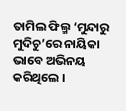ତାମିଲ ଫିଲ୍ମ ‘ମୁନ୍ଦାରୁ ମୁଦିଚୁ’ରେ ନାୟିକା ଭାବେ ଅଭିନୟ କରିଥିଲେ ।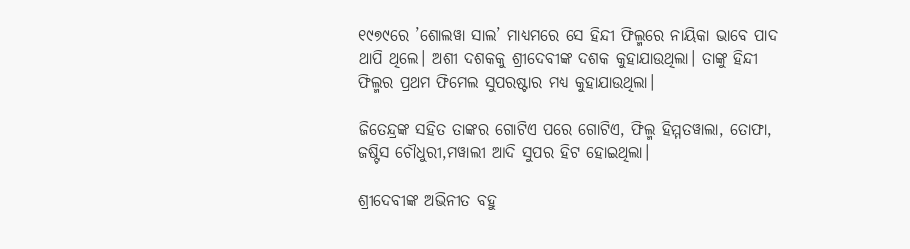୧୯୭୯ରେ ’ଶୋଲୱା ସାଲ’ ମାଧ୍ୟମରେ ସେ ହିନ୍ଦୀ ଫିଲ୍ମରେ ନାୟିକା ଭାବେ ପାଦ ଥାପି ଥିଲେ। ଅଶୀ ଦଶକକୁ ଶ୍ରୀଦେବୀଙ୍କ ଦଶକ କୁହାଯାଉଥିଲା। ତାଙ୍କୁ ହିନ୍ଦୀ ଫିଲ୍ମର ପ୍ରଥମ ଫିମେଲ ସୁପରଷ୍ଟାର ମଧ୍ୟ କୁହାଯାଉଥିଲା।

ଜିତେନ୍ଦ୍ରଙ୍କ ସହିତ ତାଙ୍କର ଗୋଟିଏ ପରେ ଗୋଟିଏ, ଫିଲ୍ମ ହିମ୍ମତୱାଲା, ତୋଫା, ଜଷ୍ଟିସ ଚୌଧୁରୀ,ମୱାଲୀ ଆଦି ସୁପର ହିଟ ହୋଇଥିଲା।

ଶ୍ରୀଦେବୀଙ୍କ ଅଭିନୀତ ବହୁ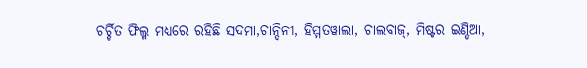ଚର୍ଚ୍ଚିତ ଫିଲ୍ମ ମଧ୍ୟରେ ରହିଛି ସଦମା,ଚାନ୍ଦିନୀ, ହିମ୍ମତୱାଲା, ଚାଲବାଜ୍, ମିଷ୍ଟର ଇଣ୍ଡିଆ,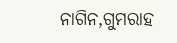ନାଗିନ,ଗୁମରାହ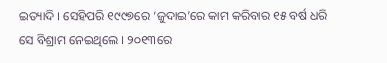ଇତ୍ୟାଦି । ସେହିପରି ୧୯୯୭ରେ ‘ଜୁଦାଇ’ରେ କାମ କରିବାର ୧୫ ବର୍ଷ ଧରି ସେ ବିଶ୍ରାମ ନେଇଥିଲେ । ୨୦୧୩ରେ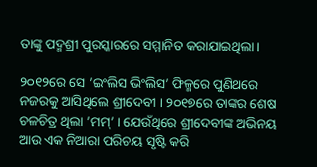ତାଙ୍କୁ ପଦ୍ମଶ୍ରୀ ପୁରସ୍କାରରେ ସମ୍ମାନିତ କରାଯାଇଥିଲା ।

୨୦୧୨ରେ ସେ ’ଇଂଲିସ ଭିଂଲିସ’ ଫିଳ୍ମରେ ପୁଣିଥରେ ନଜରକୁ ଆସିଥିଲେ ଶ୍ରୀଦେବୀ । ୨୦୧୭ରେ ତାଙ୍କର ଶେଷ ଚଳଚିତ୍ର ଥିଲା ’ମମ୍’ । ଯେଉଁଥିରେ ଶ୍ରୀଦେବୀଙ୍କ ଅଭିନୟ ଆଉ ଏକ ନିଆରା ପରିଚୟ ସୃଷ୍ଟି କରି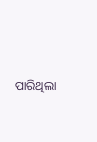ପାରିଥିଲା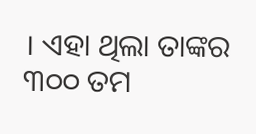। ଏହା ଥିଲା ତାଙ୍କର ୩୦୦ ତମ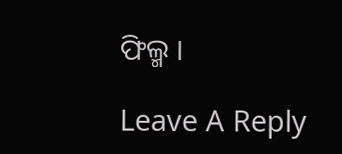ଫିଲ୍ମ ।

Leave A Reply